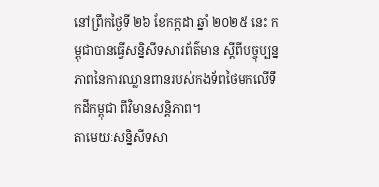នៅព្រឹកថ្ងៃទី ២៦ ខែកក្កដា ឆ្នាំ ២០២៥ នេះ កម្ពុជាបានធ្វើសន្និសីទសារព័ត៌មាន ស្តីពីបច្ចុប្បន្នភាពនៃការឈ្លានពានរបស់កងទ័ពថៃមកលើទឹកដីកម្ពុជា ពីវិមានសន្តិភាព។
តាមេយៈសន្និសីទសា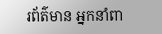រព័ត៌មាន អ្នកនាំពា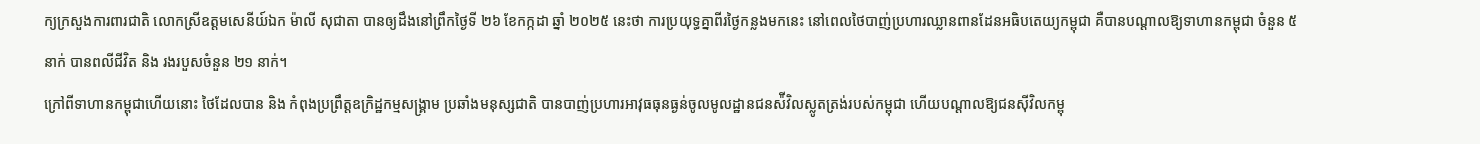ក្យក្រសួងការពារជាតិ លោកស្រីឧត្តមសេនីយ៍ឯក ម៉ាលី សុជាតា បានឲ្យដឹងនៅព្រឹកថ្ងៃទី ២៦ ខែកក្កដា ឆ្នាំ ២០២៥ នេះថា ការប្រយុទ្ធគ្នាពីរថ្ងៃកន្លងមកនេះ នៅពេលថៃបាញ់ប្រហារឈ្លានពានដែនអធិបតេយ្យកម្ពុជា គឺបានបណ្ដាលឱ្យទាហានកម្ពុជា ចំនួន ៥ នាក់ បានពលីជីវិត និង រងរបួសចំនួន ២១ នាក់។
ក្រៅពីទាហានកម្ពុជាហើយនោះ ថៃដែលបាន និង កំពុងប្រព្រឹត្តឧក្រិដ្ឋកម្មសង្គ្រាម ប្រឆាំងមនុស្សជាតិ បានបាញ់ប្រហារអាវុធធុនធ្ងន់ចូលមូលដ្ឋានជនស៉ីវិលស្លូតត្រង់របស់កម្ពុជា ហើយបណ្ដាលឱ្យជនស៊ីវិលកម្ពុ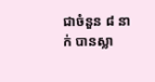ជាចំនួន ៨ នាក់ បានស្លា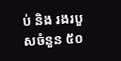ប់ និង រងរបួសចំនួន ៥០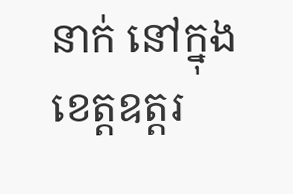នាក់ នៅក្នុងខេត្តឧត្តរ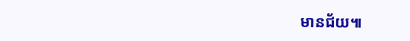មានជ័យ៕